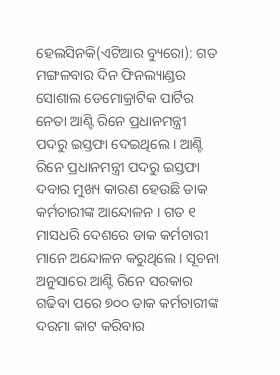ହେଲସିନକି(ଏଟିଆର ବ୍ୟୁରୋ): ଗତ ମଙ୍ଗଳବାର ଦିନ ଫିନଲ୍ୟାଣ୍ଡର ସୋଶାଲ ଡେମୋକ୍ରାଟିକ ପାର୍ଟିର ନେତା ଆଣ୍ଟି ରିନେ ପ୍ରଧାନମନ୍ତ୍ରୀ ପଦରୁ ଇସ୍ତଫା ଦେଇଥିଲେ । ଆଣ୍ଟି ରିନେ ପ୍ରଧାନମନ୍ତ୍ରୀ ପଦରୁ ଇସ୍ତଫା ଦବାର ମୁଖ୍ୟ କାରଣ ହେଉଛି ଡାକ କର୍ମଚାରୀଙ୍କ ଆନ୍ଦୋଳନ । ଗତ ୧ ମାସଧରି ଦେଶରେ ଡାକ କର୍ମଚାରୀ ମାନେ ଅନ୍ଦୋଳନ କରୁଥିଲେ । ସୂଚନା ଅନୁସାରେ ଆଣ୍ଟି ରିନେ ସରକାର ଗଢିବା ପରେ ୭୦୦ ଡାକ କର୍ମଚାରୀଙ୍କ ଦରମା କାଟ କରିବାର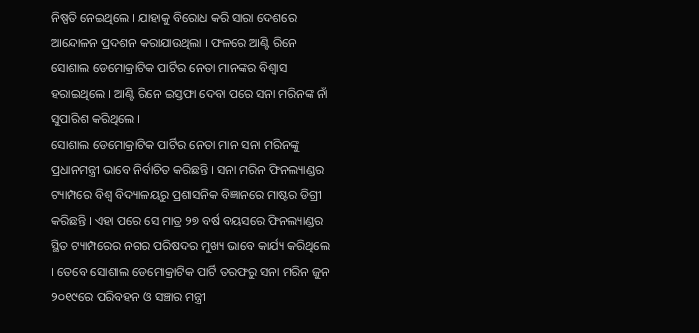ନିଷ୍ପତି ନେଇଥିଲେ । ଯାହାକୁ ବିରୋଧ କରି ସାରା ଦେଶରେ ଆନ୍ଦୋଳନ ପ୍ରଦଶନ କରାଯାଉଥିଲା । ଫଳରେ ଆଣ୍ଟି ରିନେ ସୋଶାଲ ଡେମୋକ୍ରାଟିକ ପାର୍ଟିର ନେତା ମାନଙ୍କର ବିଶ୍ୱାସ ହରାଇଥିଲେ । ଆଣ୍ଟି ରିନେ ଇସ୍ତଫା ଦେବା ପରେ ସନା ମରିନଙ୍କ ନାଁ ସୁପାରିଶ କରିଥିଲେ ।
ସୋଶାଲ ଡେମୋକ୍ରାଟିକ ପାର୍ଟିର ନେତା ମାନ ସନା ମରିନଙ୍କୁ ପ୍ରଧାନମନ୍ତ୍ରୀ ଭାବେ ନିର୍ବାଚିତ କରିଛନ୍ତି । ସନା ମରିନ ଫିନଲ୍ୟାଣ୍ଡର ଟ୍ୟାମ୍ପରେ ବିଶ୍ୱ ବିଦ୍ୟାଳୟରୁ ପ୍ରଶାସନିକ ବିଜ୍ଞାନରେ ମାଷ୍ଟର ଡିଗ୍ରୀ କରିଛନ୍ତି । ଏହା ପରେ ସେ ମାତ୍ର ୨୭ ବର୍ଷ ବୟସରେ ଫିନଲ୍ୟାଣ୍ଡର ସ୍ଥିତ ଟ୍ୟାମ୍ପରେର ନଗର ପରିଷଦର ମୁଖ୍ୟ ଭାବେ କାର୍ଯ୍ୟ କରିଥିଲେ । ତେବେ ସୋଶାଲ ଡେମୋକ୍ରାଟିକ ପାର୍ଟି ତରଫରୁ ସନା ମରିନ ଜୁନ ୨୦୧୯ରେ ପରିବହନ ଓ ସଞ୍ଚାର ମନ୍ତ୍ରୀ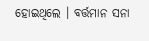ହୋଇଥିଲେ । ବର୍ତ୍ତମାନ ସନା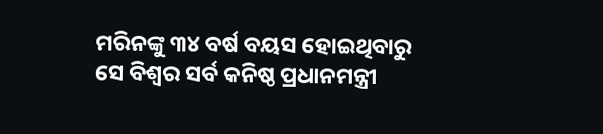ମରିନଙ୍କୁ ୩୪ ବର୍ଷ ବୟସ ହୋଇଥିବାରୁ ସେ ବିଶ୍ୱର ସର୍ବ କନିଷ୍ଠ ପ୍ରଧାନମନ୍ତ୍ରୀ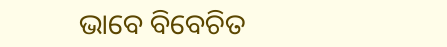ଭାବେ ବିବେଚିତ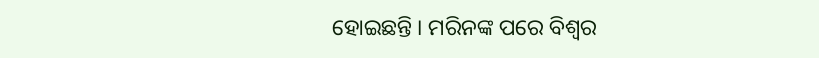ହୋଇଛନ୍ତି । ମରିନଙ୍କ ପରେ ବିଶ୍ୱର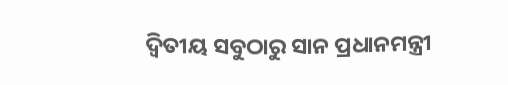ଦ୍ୱିତୀୟ ସବୁଠାରୁ ସାନ ପ୍ରଧାନମନ୍ତ୍ରୀ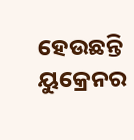ହେଉଛନ୍ତି ୟୁକ୍ରେନର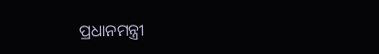ପ୍ରଧାନମନ୍ତ୍ରୀ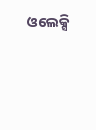ଓଲେକ୍ସି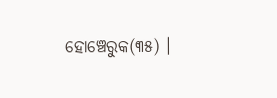ହୋଞ୍ଚେରୁକ(୩୫) ।